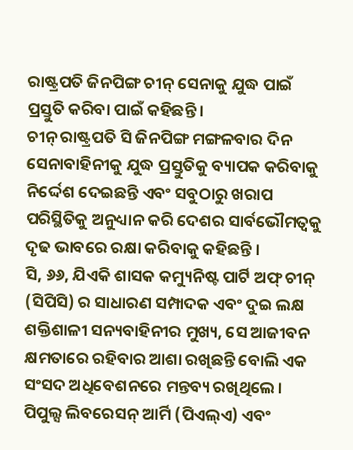ରାଷ୍ଟ୍ରପତି ଜିନପିଙ୍ଗ ଚୀନ୍ ସେନାକୁ ଯୁଦ୍ଧ ପାଇଁ ପ୍ରସ୍ତୁତି କରିବା ପାଇଁ କହିଛନ୍ତି ।
ଚୀନ୍ ରାଷ୍ଟ୍ରପତି ସି ଜିନପିଙ୍ଗ ମଙ୍ଗଳବାର ଦିନ ସେନାବାହିନୀକୁ ଯୁଦ୍ଧ ପ୍ରସ୍ତୁତିକୁ ବ୍ୟାପକ କରିବାକୁ ନିର୍ଦ୍ଦେଶ ଦେଇଛନ୍ତି ଏବଂ ସବୁଠାରୁ ଖରାପ ପରିସ୍ଥିତିକୁ ଅନୁଧ୍ୟାନ କରି ଦେଶର ସାର୍ବଭୌମତ୍ୱକୁ ଦୃଢ ଭାବରେ ରକ୍ଷା କରିବାକୁ କହିଛନ୍ତି ।
ସି, ୬୬, ଯିଏକି ଶାସକ କମ୍ୟୁନିଷ୍ଟ ପାର୍ଟି ଅଫ୍ ଚୀନ୍ (ସିପିସି) ର ସାଧାରଣ ସମ୍ପାଦକ ଏବଂ ଦୁଇ ଲକ୍ଷ ଶକ୍ତିଶାଳୀ ସନ୍ୟବାହିନୀର ମୁଖ୍ୟ, ସେ ଆଜୀବନ କ୍ଷମତାରେ ରହିବାର ଆଶା ରଖିଛନ୍ତି ବୋଲି ଏକ ସଂସଦ ଅଧିବେଶନରେ ମନ୍ତବ୍ୟ ରଖିଥିଲେ । ପିପୁଲ୍ସ ଲିବରେସନ୍ ଆର୍ମି (ପିଏଲ୍ଏ) ଏବଂ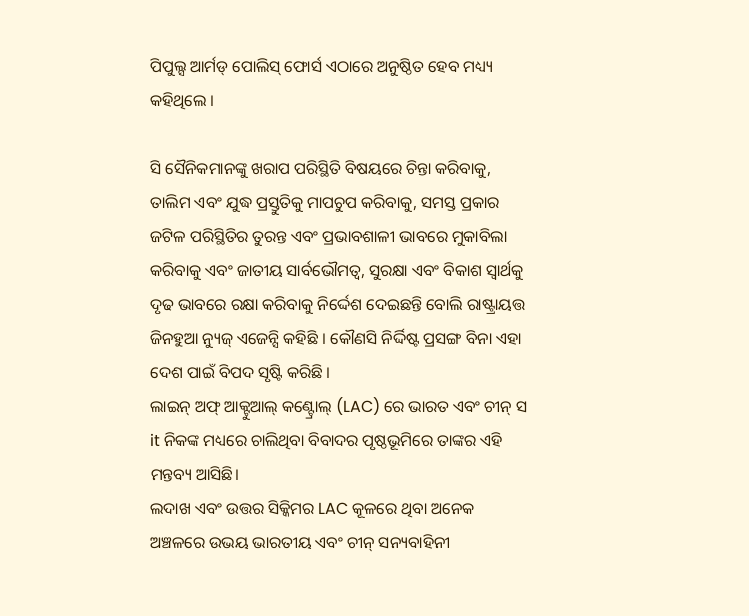ପିପୁଲ୍ସ ଆର୍ମଡ୍ ପୋଲିସ୍ ଫୋର୍ସ ଏଠାରେ ଅନୁଷ୍ଠିତ ହେବ ମଧ୍ୟ୍ୟ କହିଥିଲେ ।

ସି ସୈନିକମାନଙ୍କୁ ଖରାପ ପରିସ୍ଥିତି ବିଷୟରେ ଚିନ୍ତା କରିବାକୁ, ତାଲିମ ଏବଂ ଯୁଦ୍ଧ ପ୍ରସ୍ତୁତିକୁ ମାପଚୁପ କରିବାକୁ, ସମସ୍ତ ପ୍ରକାର ଜଟିଳ ପରିସ୍ଥିତିର ତୁରନ୍ତ ଏବଂ ପ୍ରଭାବଶାଳୀ ଭାବରେ ମୁକାବିଲା କରିବାକୁ ଏବଂ ଜାତୀୟ ସାର୍ବଭୌମତ୍ୱ, ସୁରକ୍ଷା ଏବଂ ବିକାଶ ସ୍ୱାର୍ଥକୁ ଦୃଢ ଭାବରେ ରକ୍ଷା କରିବାକୁ ନିର୍ଦ୍ଦେଶ ଦେଇଛନ୍ତି ବୋଲି ରାଷ୍ଟ୍ରାୟତ୍ତ ଜିନହୁଆ ନ୍ୟୁଜ୍ ଏଜେନ୍ସି କହିଛି । କୌଣସି ନିର୍ଦ୍ଦିଷ୍ଟ ପ୍ରସଙ୍ଗ ବିନା ଏହା ଦେଶ ପାଇଁ ବିପଦ ସୃଷ୍ଟି କରିଛି ।
ଲାଇନ୍ ଅଫ୍ ଆକ୍ଟୁଆଲ୍ କଣ୍ଟ୍ରୋଲ୍ (LAC) ରେ ଭାରତ ଏବଂ ଚୀନ୍ ସ it ନିକଙ୍କ ମଧ୍ୟରେ ଚାଲିଥିବା ବିବାଦର ପୃଷ୍ଠଭୂମିରେ ତାଙ୍କର ଏହି ମନ୍ତବ୍ୟ ଆସିଛି।
ଲଦାଖ ଏବଂ ଉତ୍ତର ସିକ୍କିମର LAC କୂଳରେ ଥିବା ଅନେକ ଅଞ୍ଚଳରେ ଉଭୟ ଭାରତୀୟ ଏବଂ ଚୀନ୍ ସନ୍ୟବାହିନୀ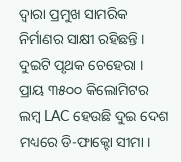ଦ୍ଵାରା ପ୍ରମୁଖ ସାମରିକ ନିର୍ମାଣର ସାକ୍ଷୀ ରହିଛନ୍ତି । ଦୁଇଟି ପୃଥକ ଚେହେରା ।
ପ୍ରାୟ ୩୫୦୦ କିଲୋମିଟର ଲମ୍ବ LAC ହେଉଛି ଦୁଇ ଦେଶ ମଧ୍ୟରେ ଡି-ଫାକ୍ଟୋ ସୀମା ।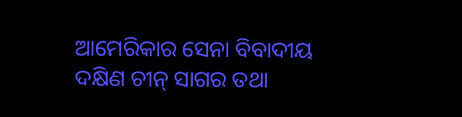ଆମେରିକାର ସେନା ବିବାଦୀୟ ଦକ୍ଷିଣ ଚୀନ୍ ସାଗର ତଥା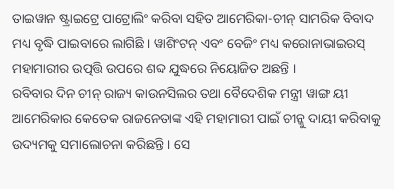ତାଇୱାନ ଷ୍ଟ୍ରାଇଟ୍ରେ ପାଟ୍ରୋଲିଂ କରିବା ସହିତ ଆମେରିକା-ଚୀନ୍ ସାମରିକ ବିବାଦ ମଧ୍ୟ ବୃଦ୍ଧି ପାଇବାରେ ଲାଗିଛି । ୱାଶିଂଟନ୍ ଏବଂ ବେଜିଂ ମଧ୍ୟ କରୋନାଭାଇରସ୍ ମହାମାରୀର ଉତ୍ପତ୍ତି ଉପରେ ଶବ୍ଦ ଯୁଦ୍ଧରେ ନିୟୋଜିତ ଅଛନ୍ତି ।
ରବିବାର ଦିନ ଚୀନ୍ ରାଜ୍ୟ କାଉନସିଲର ତଥା ବୈଦେଶିକ ମନ୍ତ୍ରୀ ୱାଙ୍ଗ ୟୀ ଆମେରିକାର କେତେକ ରାଜନେତାଙ୍କ ଏହି ମହାମାରୀ ପାଇଁ ଚୀନ୍କୁ ଦାୟୀ କରିବାକୁ ଉଦ୍ୟମକୁ ସମାଲୋଚନା କରିଛନ୍ତି । ସେ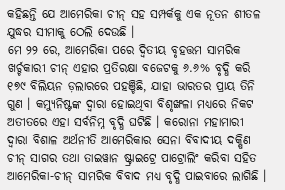କହିଛନ୍ତି ଯେ ଆମେରିକା ଚୀନ୍ ସହ ସମ୍ପର୍କକୁ ଏକ ନୂତନ ଶୀତଳ ଯୁଦ୍ଧର ସୀମାକୁ ଠେଲି ଦେଉଛି ।
ମେ ୨୨ ରେ, ଆମେରିକା ପରେ ଦ୍ୱିତୀୟ ବୃହତ୍ତମ ସାମରିକ ଖର୍ଚ୍ଚକାରୀ ଚୀନ୍ ଏହାର ପ୍ରତିରକ୍ଷା ବଜେଟକୁ ୬.୬% ବୃଦ୍ଧି କରି ୧୭୯ ବିଲିୟନ ଡ଼ଲାରରେ ପହଞ୍ଚିଛି, ଯାହା ଭାରତର ପ୍ରାୟ ତିନି ଗୁଣ । କମ୍ୟୁନିଷ୍ଟଙ୍କ ଦ୍ଵାରା ହୋଇଥିବା ବିଶୃଙ୍ଖଳା ମଧ୍ୟରେ ନିକଟ ଅତୀତରେ ଏହା ସର୍ବନିମ୍ନ ବୃଦ୍ଧି ଘଟିଛି । କରୋନା ମହାମାରୀ ଦ୍ୱାରା ବିଶାଳ ଅର୍ଥନୀତି ଆମେରିକାର ସେନା ବିବାଦୀୟ ଦକ୍ଷିଣ ଚୀନ୍ ସାଗର ତଥା ତାଇୱାନ ଷ୍ଟ୍ରାଇଟ୍ରେ ପାଟ୍ରୋଲିଂ କରିବା ସହିତ ଆମେରିକା-ଚୀନ୍ ସାମରିକ ବିବାଦ ମଧ୍ୟ ବୃଦ୍ଧି ପାଇବାରେ ଲାଗିଛି ।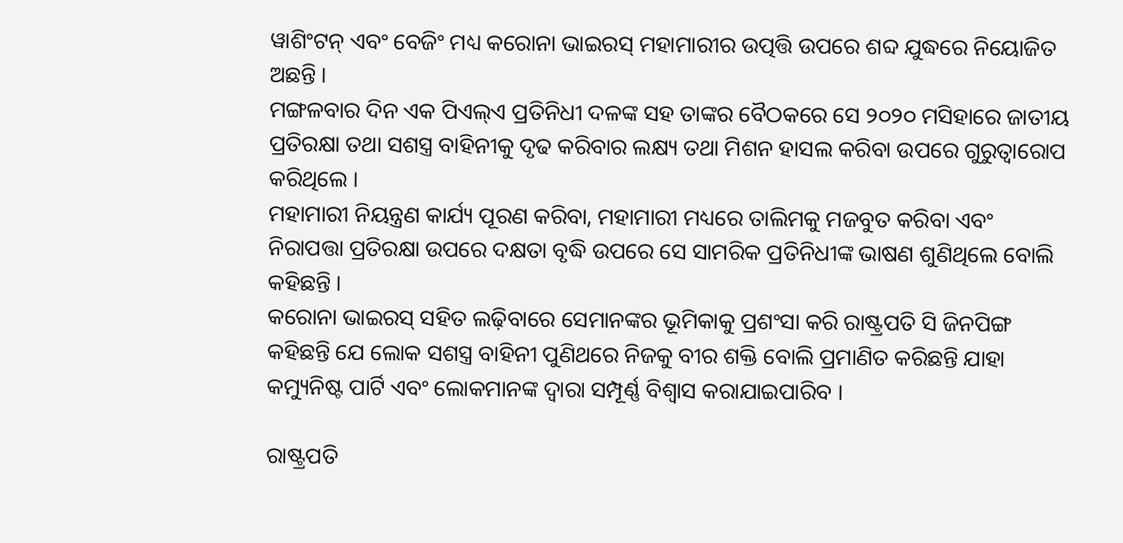ୱାଶିଂଟନ୍ ଏବଂ ବେଜିଂ ମଧ୍ୟ କରୋନା ଭାଇରସ୍ ମହାମାରୀର ଉତ୍ପତ୍ତି ଉପରେ ଶବ୍ଦ ଯୁଦ୍ଧରେ ନିୟୋଜିତ ଅଛନ୍ତି ।
ମଙ୍ଗଳବାର ଦିନ ଏକ ପିଏଲ୍ଏ ପ୍ରତିନିଧୀ ଦଳଙ୍କ ସହ ତାଙ୍କର ବୈଠକରେ ସେ ୨୦୨୦ ମସିହାରେ ଜାତୀୟ ପ୍ରତିରକ୍ଷା ତଥା ସଶସ୍ତ୍ର ବାହିନୀକୁ ଦୃଢ କରିବାର ଲକ୍ଷ୍ୟ ତଥା ମିଶନ ହାସଲ କରିବା ଉପରେ ଗୁରୁତ୍ୱାରୋପ କରିଥିଲେ ।
ମହାମାରୀ ନିୟନ୍ତ୍ରଣ କାର୍ଯ୍ୟ ପୂରଣ କରିବା, ମହାମାରୀ ମଧ୍ୟରେ ତାଲିମକୁ ମଜବୁତ କରିବା ଏବଂ ନିରାପତ୍ତା ପ୍ରତିରକ୍ଷା ଉପରେ ଦକ୍ଷତା ବୃଦ୍ଧି ଉପରେ ସେ ସାମରିକ ପ୍ରତିନିଧୀଙ୍କ ଭାଷଣ ଶୁଣିଥିଲେ ବୋଲି କହିଛନ୍ତି ।
କରୋନା ଭାଇରସ୍ ସହିତ ଲଢ଼ିବାରେ ସେମାନଙ୍କର ଭୂମିକାକୁ ପ୍ରଶଂସା କରି ରାଷ୍ଟ୍ରପତି ସି ଜିନପିଙ୍ଗ କହିଛନ୍ତି ଯେ ଲୋକ ସଶସ୍ତ୍ର ବାହିନୀ ପୁଣିଥରେ ନିଜକୁ ବୀର ଶକ୍ତି ବୋଲି ପ୍ରମାଣିତ କରିଛନ୍ତି ଯାହା କମ୍ୟୁନିଷ୍ଟ ପାର୍ଟି ଏବଂ ଲୋକମାନଙ୍କ ଦ୍ୱାରା ସମ୍ପୂର୍ଣ୍ଣ ବିଶ୍ୱାସ କରାଯାଇପାରିବ ।

ରାଷ୍ଟ୍ରପତି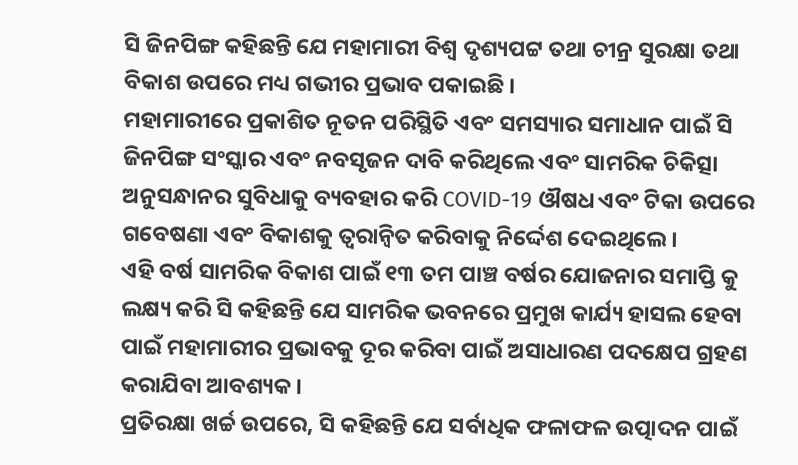ସି ଜିନପିଙ୍ଗ କହିଛନ୍ତି ଯେ ମହାମାରୀ ବିଶ୍ୱ ଦୃଶ୍ୟପଟ୍ଟ ତଥା ଚୀନ୍ର ସୁରକ୍ଷା ତଥା ବିକାଶ ଉପରେ ମଧ୍ୟ ଗଭୀର ପ୍ରଭାବ ପକାଇଛି ।
ମହାମାରୀରେ ପ୍ରକାଶିତ ନୂତନ ପରିସ୍ଥିତି ଏବଂ ସମସ୍ୟାର ସମାଧାନ ପାଇଁ ସି ଜିନପିଙ୍ଗ ସଂସ୍କାର ଏବଂ ନବସୃଜନ ଦାବି କରିଥିଲେ ଏବଂ ସାମରିକ ଚିକିତ୍ସା ଅନୁସନ୍ଧାନର ସୁବିଧାକୁ ବ୍ୟବହାର କରି COVID-19 ଔଷଧ ଏବଂ ଟିକା ଉପରେ ଗବେଷଣା ଏବଂ ବିକାଶକୁ ତ୍ୱରାନ୍ୱିତ କରିବାକୁ ନିର୍ଦ୍ଦେଶ ଦେଇଥିଲେ ।
ଏହି ବର୍ଷ ସାମରିକ ବିକାଶ ପାଇଁ ୧୩ ତମ ପାଞ୍ଚ ବର୍ଷର ଯୋଜନାର ସମାପ୍ତି କୁ ଲକ୍ଷ୍ୟ କରି ସି କହିଛନ୍ତି ଯେ ସାମରିକ ଭବନରେ ପ୍ରମୁଖ କାର୍ଯ୍ୟ ହାସଲ ହେବା ପାଇଁ ମହାମାରୀର ପ୍ରଭାବକୁ ଦୂର କରିବା ପାଇଁ ଅସାଧାରଣ ପଦକ୍ଷେପ ଗ୍ରହଣ କରାଯିବା ଆବଶ୍ୟକ ।
ପ୍ରତିରକ୍ଷା ଖର୍ଚ୍ଚ ଉପରେ, ସି କହିଛନ୍ତି ଯେ ସର୍ବାଧିକ ଫଳାଫଳ ଉତ୍ପାଦନ ପାଇଁ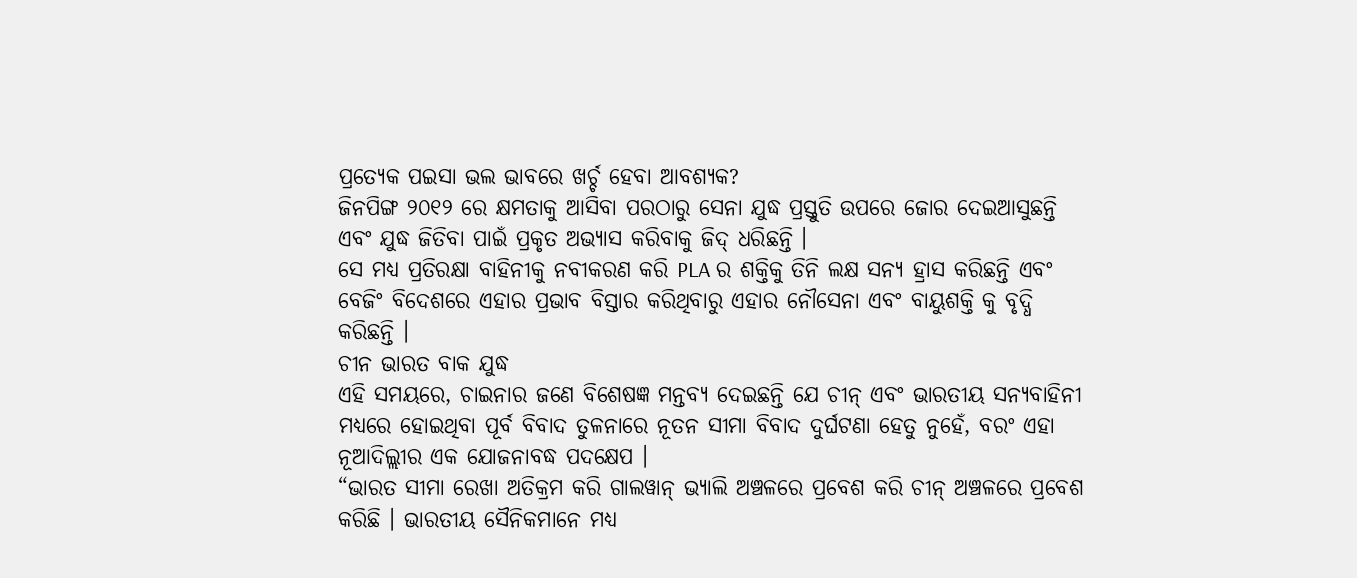ପ୍ରତ୍ୟେକ ପଇସା ଭଲ ଭାବରେ ଖର୍ଚ୍ଚ ହେବା ଆବଶ୍ୟକ?
ଜିନପିଙ୍ଗ ୨୦୧୨ ରେ କ୍ଷମତାକୁ ଆସିବା ପରଠାରୁ ସେନା ଯୁଦ୍ଧ ପ୍ରସ୍ତୁତି ଉପରେ ଜୋର ଦେଇଆସୁଛନ୍ତି ଏବଂ ଯୁଦ୍ଧ ଜିତିବା ପାଇଁ ପ୍ରକୃତ ଅଭ୍ୟାସ କରିବାକୁ ଜିଦ୍ ଧରିଛନ୍ତି ।
ସେ ମଧ୍ୟ ପ୍ରତିରକ୍ଷା ବାହିନୀକୁ ନବୀକରଣ କରି PLA ର ଶକ୍ତିକୁ ତିନି ଲକ୍ଷ ସନ୍ୟ ହ୍ରାସ କରିଛନ୍ତି ଏବଂ ବେଜିଂ ବିଦେଶରେ ଏହାର ପ୍ରଭାବ ବିସ୍ତାର କରିଥିବାରୁ ଏହାର ନୌସେନା ଏବଂ ବାୟୁଶକ୍ତି କୁ ବୃଦ୍ଧି କରିଛନ୍ତି ।
ଚୀନ ଭାରତ ବାକ ଯୁଦ୍ଧ
ଏହି ସମୟରେ, ଚାଇନାର ଜଣେ ବିଶେଷଜ୍ଞ ମନ୍ତବ୍ୟ ଦେଇଛନ୍ତି ଯେ ଚୀନ୍ ଏବଂ ଭାରତୀୟ ସନ୍ୟବାହିନୀ ମଧ୍ୟରେ ହୋଇଥିବା ପୂର୍ବ ବିବାଦ ତୁଳନାରେ ନୂତନ ସୀମା ବିବାଦ ଦୁର୍ଘଟଣା ହେତୁ ନୁହେଁ, ବରଂ ଏହା ନୂଆଦିଲ୍ଲୀର ଏକ ଯୋଜନାବଦ୍ଧ ପଦକ୍ଷେପ ।
“ଭାରତ ସୀମା ରେଖା ଅତିକ୍ରମ କରି ଗାଲୱାନ୍ ଭ୍ୟାଲି ଅଞ୍ଚଳରେ ପ୍ରବେଶ କରି ଚୀନ୍ ଅଞ୍ଚଳରେ ପ୍ରବେଶ କରିଛି । ଭାରତୀୟ ସୈନିକମାନେ ମଧ୍ୟ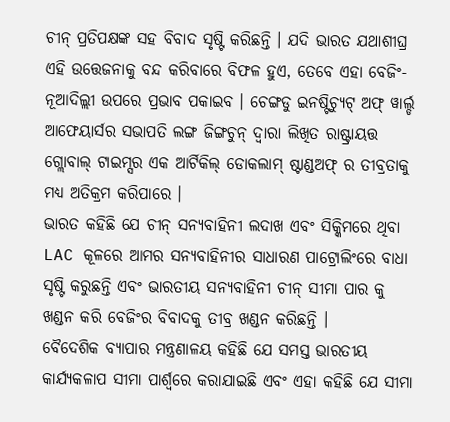ଚୀନ୍ ପ୍ରତିପକ୍ଷଙ୍କ ସହ ବିବାଦ ସୃଷ୍ଟି କରିଛନ୍ତି । ଯଦି ଭାରତ ଯଥାଶୀଘ୍ର ଏହି ଉତ୍ତେଜନାକୁ ବନ୍ଦ କରିବାରେ ବିଫଳ ହୁଏ, ତେବେ ଏହା ବେଜିଂ-ନୂଆଦିଲ୍ଲୀ ଉପରେ ପ୍ରଭାବ ପକାଇବ । ଚେଙ୍ଗଡୁ ଇନଷ୍ଟିଚ୍ୟୁଟ୍ ଅଫ୍ ୱାର୍ଲ୍ଡ ଆଫେୟାର୍ସର ସଭାପତି ଲଙ୍ଗ ଜିଙ୍ଗଚୁନ୍ ଦ୍ଵାରା ଲିଖିତ ରାଷ୍ଟ୍ରାୟତ୍ତ ଗ୍ଲୋବାଲ୍ ଟାଇମ୍ସର ଏକ ଆର୍ଟିକିଲ୍ ଡୋକଲାମ୍ ଷ୍ଟାଣ୍ଡଅଫ୍ ର ତୀବ୍ରତାକୁ ମଧ୍ୟ ଅତିକ୍ରମ କରିପାରେ ।
ଭାରତ କହିଛି ଯେ ଚୀନ୍ ସନ୍ୟବାହିନୀ ଲଦାଖ ଏବଂ ସିକ୍କିମରେ ଥିବା LAC କୂଳରେ ଆମର ସନ୍ୟବାହିନୀର ସାଧାରଣ ପାଟ୍ରୋଲିଂରେ ବାଧା ସୃଷ୍ଟି କରୁଛନ୍ତି ଏବଂ ଭାରତୀୟ ସନ୍ୟବାହିନୀ ଚୀନ୍ ସୀମା ପାର କୁ ଖଣ୍ଡନ କରି ବେଜିଂର ବିବାଦକୁ ତୀବ୍ର ଖଣ୍ଡନ କରିଛନ୍ତି ।
ବୈଦେଶିକ ବ୍ୟାପାର ମନ୍ତ୍ରଣାଳୟ କହିଛି ଯେ ସମସ୍ତ ଭାରତୀୟ କାର୍ଯ୍ୟକଳାପ ସୀମା ପାର୍ଶ୍ୱରେ କରାଯାଇଛି ଏବଂ ଏହା କହିଛି ଯେ ସୀମା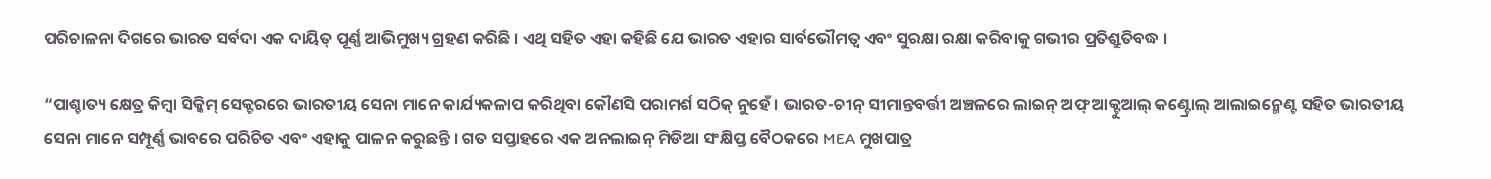ପରିଚାଳନା ଦିଗରେ ଭାରତ ସର୍ବଦା ଏକ ଦାୟିତ୍ ପୂର୍ଣ୍ଣ ଆଭିମୁଖ୍ୟ ଗ୍ରହଣ କରିଛି । ଏଥି ସହିତ ଏହା କହିଛି ଯେ ଭାରତ ଏହାର ସାର୍ବଭୌମତ୍ୱ ଏବଂ ସୁରକ୍ଷା ରକ୍ଷା କରିବାକୁ ଗଭୀର ପ୍ରତିଶ୍ରୁତିବଦ୍ଧ ।

“ପାଶ୍ଚାତ୍ୟ କ୍ଷେତ୍ର କିମ୍ବା ସିକ୍କିମ୍ ସେକ୍ଟରରେ ଭାରତୀୟ ସେନା ମାନେ କାର୍ଯ୍ୟକଳାପ କରିଥିବା କୌଣସି ପରାମର୍ଶ ସଠିକ୍ ନୁହେଁ । ଭାରତ-ଚୀନ୍ ସୀମାନ୍ତବର୍ତ୍ତୀ ଅଞ୍ଚଳରେ ଲାଇନ୍ ଅଫ୍ ଆକ୍ଟୁଆଲ୍ କଣ୍ଟ୍ରୋଲ୍ ଆଲାଇନ୍ମେଣ୍ଟ ସହିତ ଭାରତୀୟ ସେନା ମାନେ ସମ୍ପୂର୍ଣ୍ଣ ଭାବରେ ପରିଚିତ ଏବଂ ଏହାକୁ ପାଳନ କରୁଛନ୍ତି । ଗତ ସପ୍ତାହରେ ଏକ ଅନଲାଇନ୍ ମିଡିଆ ସଂକ୍ଷିପ୍ତ ବୈଠକରେ MEA ମୁଖପାତ୍ର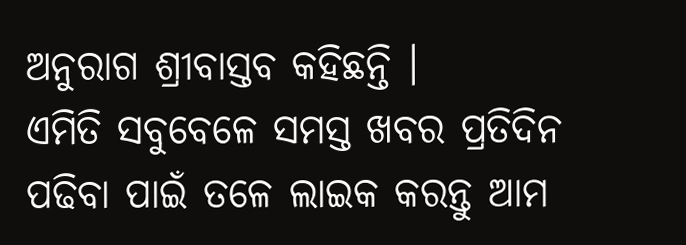ଅନୁରାଗ ଶ୍ରୀବାସ୍ତବ କହିଛନ୍ତି ।
ଏମିତି ସବୁବେଳେ ସମସ୍ତ ଖବର ପ୍ରତିଦିନ ପଢିବା ପାଇଁ ତଳେ ଲାଇକ କରନ୍ତୁ ଆମ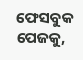ଫେସବୁକ ପେଜକୁ,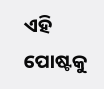ଏହି ପୋଷ୍ଟକୁ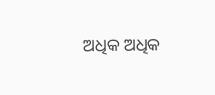ଅଧିକ ଅଧିକ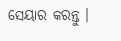ସେୟାର କରନ୍ତୁ ।